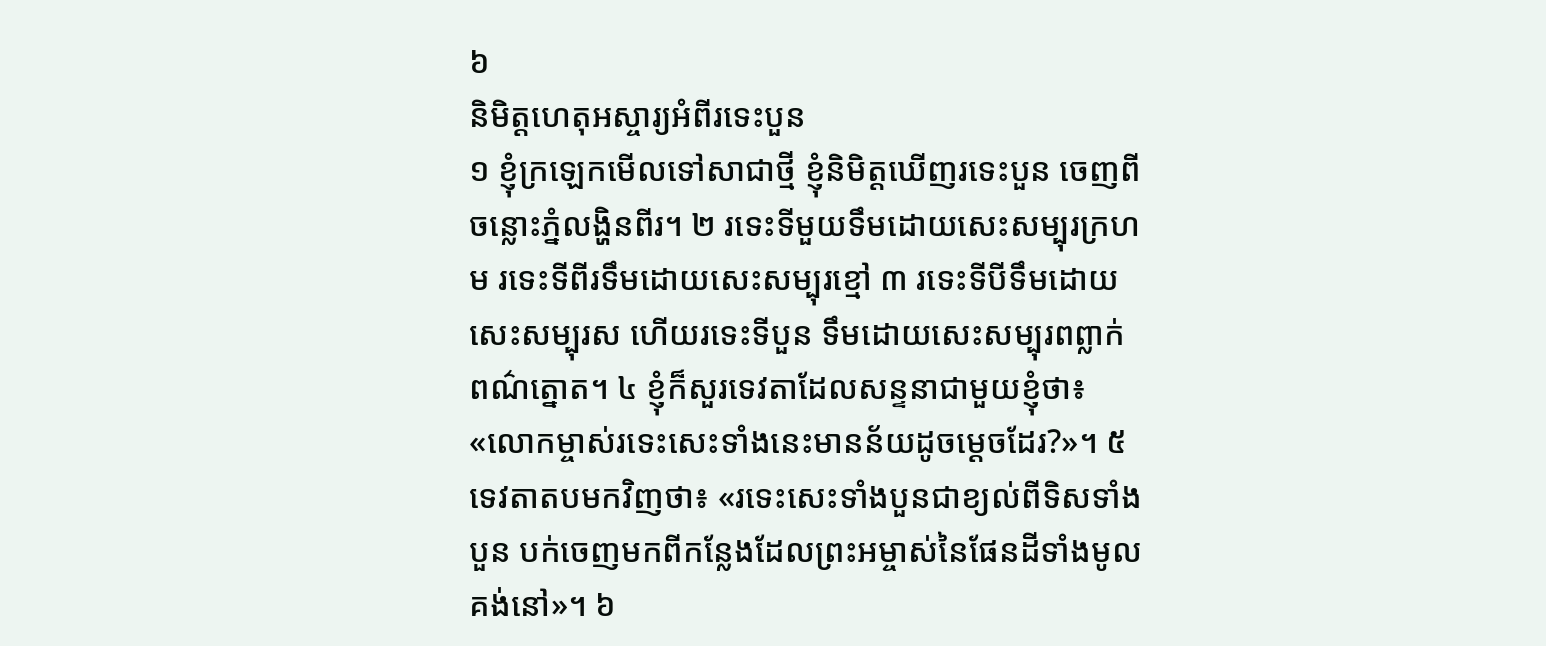៦
និមិត្តហេតុអស្ចារ្យអំពីរទេះបួន
១ ខ្ញុំក្រឡេកមើលទៅសាជាថ្មី ខ្ញុំនិមិត្តឃើញរទេះបួន ចេញពីចន្លោះភ្នំលង្ហិនពីរ។ ២ រទេះទីមួយទឹមដោយសេះសម្បុរក្រហម រទេះទីពីរទឹមដោយសេះសម្បុរខ្មៅ ៣ រទេះទីបីទឹមដោយសេះសម្បុរស ហើយរទេះទីបួន ទឹមដោយសេះសម្បុរពព្លាក់ ពណ៌ត្នោត។ ៤ ខ្ញុំក៏សួរទេវតាដែលសន្ទនាជាមួយខ្ញុំថា៖ «លោកម្ចាស់រទេះសេះទាំងនេះមានន័យដូចម្ដេចដែរ?»។ ៥ ទេវតាតបមកវិញថា៖ «រទេះសេះទាំងបួនជាខ្យល់ពីទិសទាំងបួន បក់ចេញមកពីកន្លែងដែលព្រះអម្ចាស់នៃផែនដីទាំងមូលគង់នៅ»។ ៦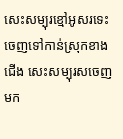សេះសម្បុរខ្មៅអូសរទេះចេញទៅកាន់ស្រុកខាងជើង សេះសម្បុរសចេញមក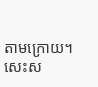តាមក្រោយ។ សេះស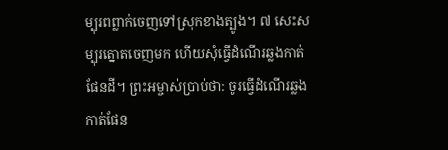ម្បុរពព្លាក់ចេញទៅស្រុកខាងត្បូង។ ៧ សេះសម្បុរត្នោតចេញមក ហើយសុំធ្វើដំណើរឆ្លងកាត់ផែនដី។ ព្រះអម្ចាស់ប្រាប់ថា: ចូរធ្វើដំណើរឆ្លងកាត់ផែន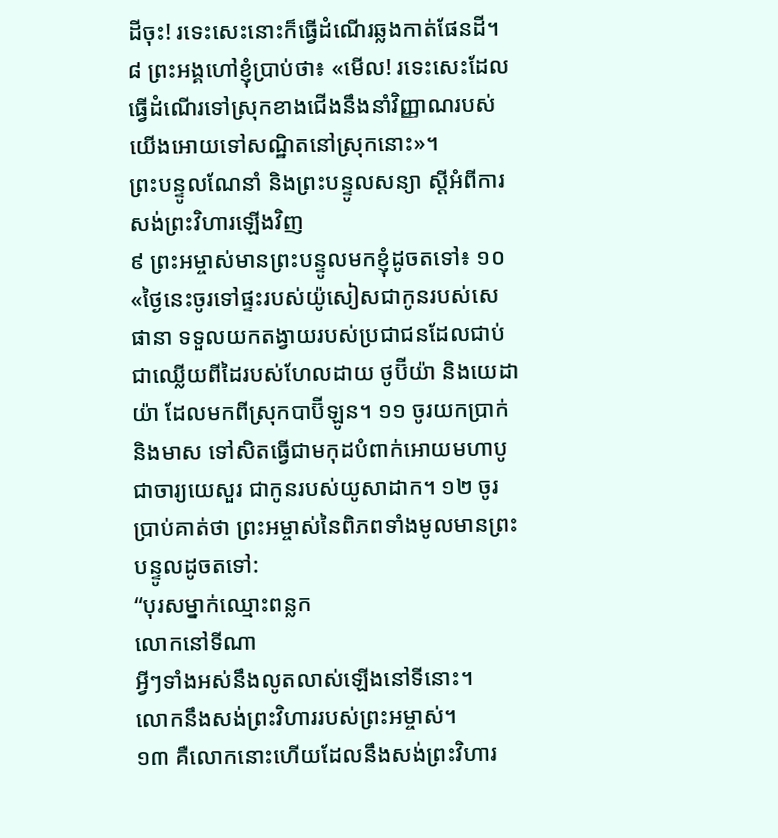ដីចុះ! រទេះសេះនោះក៏ធ្វើដំណើរឆ្លងកាត់ផែនដី។ ៨ ព្រះអង្គហៅខ្ញុំប្រាប់ថា៖ «មើល! រទេះសេះដែលធ្វើដំណើរទៅស្រុកខាងជើងនឹងនាំវិញ្ញាណរបស់យើងអោយទៅសណ្ឋិតនៅស្រុកនោះ»។
ព្រះបន្ទូលណែនាំ និងព្រះបន្ទូលសន្យា ស្ដីអំពីការសង់ព្រះវិហារឡើងវិញ
៩ ព្រះអម្ចាស់មានព្រះបន្ទូលមកខ្ញុំដូចតទៅ៖ ១០ «ថ្ងៃនេះចូរទៅផ្ទះរបស់យ៉ូសៀសជាកូនរបស់សេផានា ទទួលយកតង្វាយរបស់ប្រជាជនដែលជាប់ជាឈ្លើយពីដៃរបស់ហែលដាយ ថូប៊ីយ៉ា និងយេដាយ៉ា ដែលមកពីស្រុកបាប៊ីឡូន។ ១១ ចូរយកប្រាក់ និងមាស ទៅសិតធ្វើជាមកុដបំពាក់អោយមហាបូជាចារ្យយេសួរ ជាកូនរបស់យូសាដាក។ ១២ ចូរប្រាប់គាត់ថា ព្រះអម្ចាស់នៃពិភពទាំងមូលមានព្រះបន្ទូលដូចតទៅ:
“បុរសម្នាក់ឈ្មោះពន្លក
លោកនៅទីណា
អ្វីៗទាំងអស់នឹងលូតលាស់ឡើងនៅទីនោះ។
លោកនឹងសង់ព្រះវិហាររបស់ព្រះអម្ចាស់។
១៣ គឺលោកនោះហើយដែលនឹងសង់ព្រះវិហារ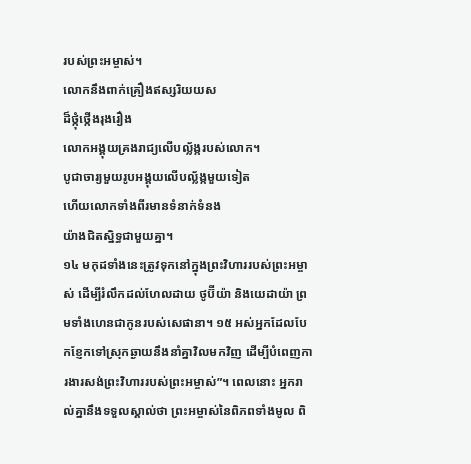របស់ព្រះអម្ចាស់។
លោកនឹងពាក់គ្រឿងឥស្សរិយយស
ដ៏ថ្កុំថ្កើងរុងរឿង
លោកអង្គុយគ្រងរាជ្យលើបល្ល័ង្ករបស់លោក។
បូជាចារ្យមួយរូបអង្គុយលើបល្ល័ង្កមួយទៀត
ហើយលោកទាំងពីរមានទំនាក់ទំនង
យ៉ាងជិតស្និទ្ធជាមួយគ្នា។
១៤ មកុដទាំងនេះត្រូវទុកនៅក្នុងព្រះវិហាររបស់ព្រះអម្ចាស់ ដើម្បីរំលឹកដល់ហែលដាយ ថូប៊ីយ៉ា និងយេដាយ៉ា ព្រមទាំងហេនជាកូនរបស់សេផានា។ ១៥ អស់អ្នកដែលបែកខ្ញែកទៅស្រុកឆ្ងាយនឹងនាំគ្នាវិលមកវិញ ដើម្បីបំពេញការងារសង់ព្រះវិហាររបស់ព្រះអម្ចាស់”។ ពេលនោះ អ្នករាល់គ្នានឹងទទួលស្គាល់ថា ព្រះអម្ចាស់នៃពិភពទាំងមូល ពិ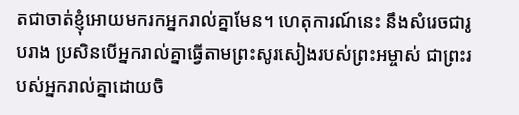តជាចាត់ខ្ញុំអោយមករកអ្នករាល់គ្នាមែន។ ហេតុការណ៍នេះ នឹងសំរេចជារូបរាង ប្រសិនបើអ្នករាល់គ្នាធ្វើតាមព្រះសូរសៀងរបស់ព្រះអម្ចាស់ ជាព្រះរបស់អ្នករាល់គ្នាដោយចិ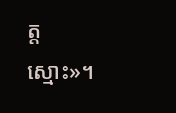ត្តស្មោះ»។